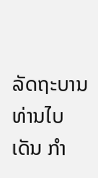ລັດຖະບານ ທ່ານໄບເດັນ ກໍາ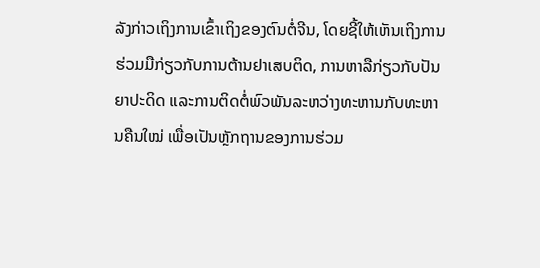ລັງກ່າວເຖິງການເຂົ້າເຖິງຂອງຕົນຕໍ່ຈີນ, ໂດຍຊີ້ໃຫ້ເຫັນເຖິງການຮ່ວມມືກ່ຽວກັບການຕ້ານຢາເສບຕິດ, ການຫາລືກ່ຽວກັບປັນຍາປະດິດ ແລະການຕິດຕໍ່ພົວພັນລະຫວ່າງທະຫານກັບທະຫານຄືນໃໝ່ ເພື່ອເປັນຫຼັກຖານຂອງການຮ່ວມ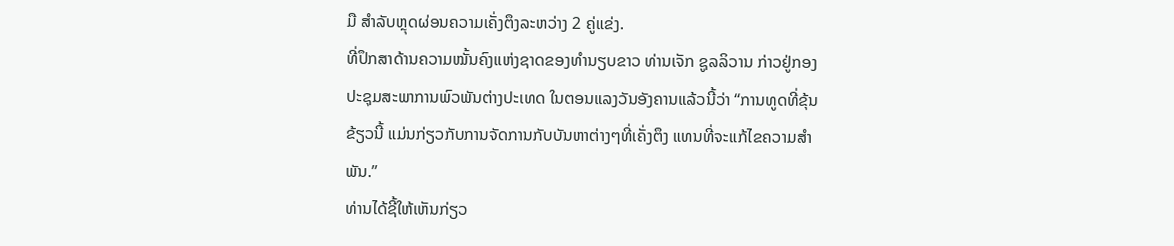ມື ສໍາລັບຫຼຸດຜ່ອນຄວາມເຄັ່ງຕຶງລະຫວ່າງ 2 ຄູ່ແຂ່ງ.
ທີ່ປຶກສາດ້ານຄວາມໝັ້ນຄົງແຫ່ງຊາດຂອງທຳນຽບຂາວ ທ່ານເຈັກ ຊູລລິວານ ກ່າວຢູ່ກອງປະຊຸມສະພາການພົວພັນຕ່າງປະເທດ ໃນຕອນແລງວັນອັງຄານແລ້ວນີ້ວ່າ “ການທູດທີ່ຂຸ້ນຂ້ຽວນີ້ ແມ່ນກ່ຽວກັບການຈັດການກັບບັນຫາຕ່າງໆທີ່ເຄັ່ງຕຶງ ແທນທີ່ຈະແກ້ໄຂຄວາມສໍາພັນ.”
ທ່ານໄດ້ຊີ້ໃຫ້ເຫັນກ່ຽວ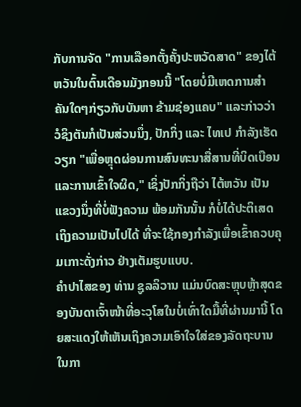ກັບການຈັດ "ການເລືອກຕັ້ງຄັ້ງປະຫວັດສາດ" ຂອງໄຕ້ຫວັນໃນຕົ້ນເດືອນມັງກອນນີ້ "ໂດຍບໍ່ມີເຫດການສໍາຄັນໃດໆກ່ຽວກັບບັນຫາ ຂ້າມຊ່ອງແຄບ" ແລະກ່າວວ່າ ວໍຊິງຕັນກໍເປັນສ່ວນນຶ່ງ, ປັກກິ່ງ ແລະ ໄທເປ ກໍາລັງເຮັດວຽກ "ເພື່ອຫຼຸດຜ່ອນການສົນທະນາສື່ສານທີ່ບິດເບືອນ ແລະການເຂົ້າໃຈຜິດ," ເຊິ່ງປັກກິ່ງຖືວ່າ ໄຕ້ຫວັນ ເປັນແຂວງນຶ່ງທີ່ບໍ່ຟັງຄວາມ ພ້ອມກັນນັ້ນ ກໍບໍ່ໄດ້ປະຕິເສດເຖິງຄວາມເປັນໄປໄດ້ ທີ່ຈະໃຊ້ກອງກຳລັງເພື່ອເຂົ້າຄວບຄຸມເກາະດັ່ງກ່າວ ຢ່າງເຕັມຮູບແບບ.
ຄຳປາໄສຂອງ ທ່ານ ຊູລລິວານ ແມ່ນບົດສະຫຼຸບຫຼ້າສຸດຂອງບັນດາເຈົ້າໜ້າທີ່ອະວຸໂສໃນບໍ່ເທົ່າໃດມື້ທີ່ຜ່ານມານີ້ ໂດຍສະແດງໃຫ້ເຫັນເຖິງຄວາມເອົາໃຈໃສ່ຂອງລັດຖະບານ ໃນກາ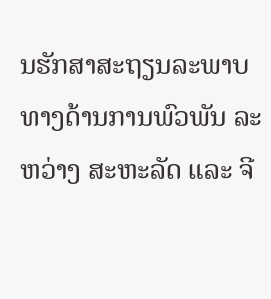ນຮັກສາສະຖຽນລະພາບ ທາງດ້ານການພົວພັນ ລະຫວ່າງ ສະຫະລັດ ແລະ ຈີ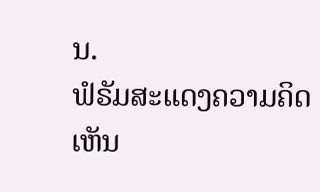ນ.
ຟໍຣັມສະແດງຄວາມຄິດເຫັນ